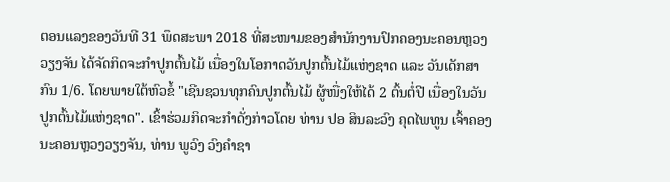ຕອນແລງຂອງວັນທີ 31 ພຶດສະພາ 2018 ທີ່ສະໜາມຂອງສຳນັກງານປົກຄອງນະຄອນຫຼວງວຽງຈັນ ໄດ້ຈັດກິດຈະກຳປູກຕົ້ນໄມ້ ເນື່ອງໃນໂອກາດວັນປູກຕົ້ນໄມ້ແຫ່ງຊາດ ແລະ ວັນເດັກສາກົນ 1/6. ໂດຍພາຍໃຕ້ຫົວຂໍ້ "ເຊີນຊວນທຸກຄົນປູກຕົ້ນໄມ້ ຜູ້ໜື່ງໃຫ້ໄດ້ 2 ຕົ້ນຕໍ່ປີ ເນື່ອງໃນວັນປູກຕົ້ນໄມ້ແຫ່ງຊາດ". ເຂົ້າຮ່ວມກິດຈະກຳດັ່ງກ່າວໂດຍ ທ່ານ ປອ ສິນລະວົງ ຄຸດໄພທູນ ເຈົ້າຄອງນະຄອນຫຼວງວຽງຈັນ, ທ່ານ ພູວົງ ວົງຄຳຊາ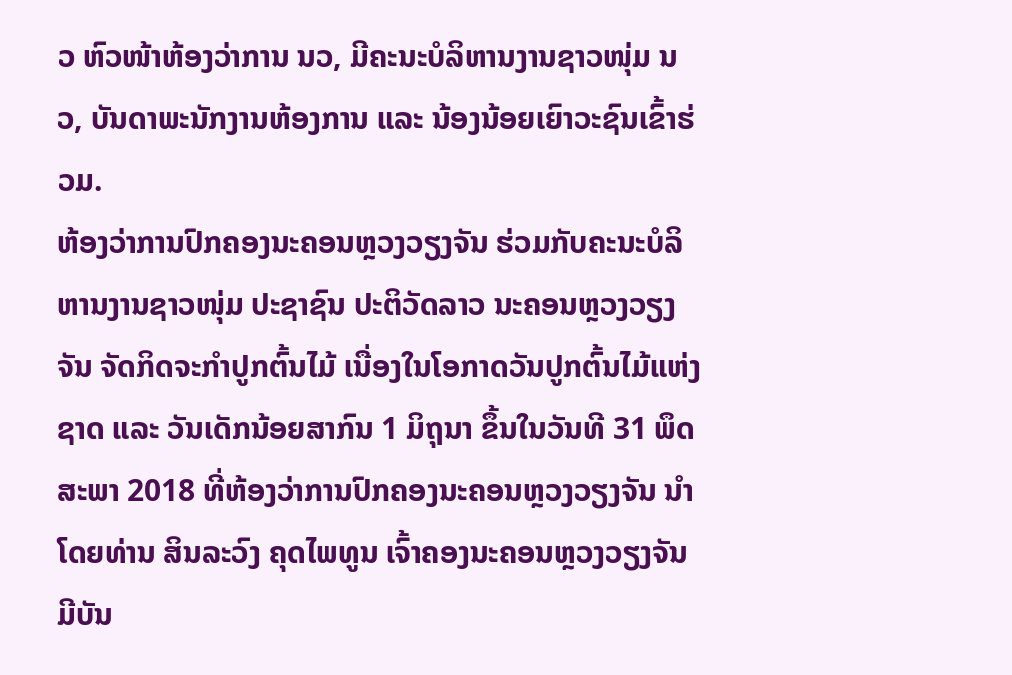ວ ຫົວໜ້າຫ້ອງວ່າການ ນວ, ມີຄະນະບໍລິຫານງານຊາວໜຸ່ມ ນວ, ບັນດາພະນັກງານຫ້ອງການ ແລະ ນ້ອງນ້ອຍເຍົາວະຊົນເຂົ້າຮ່ວມ.
ຫ້ອງວ່າການປົກຄອງນະຄອນຫຼວງວຽງຈັນ ຮ່ວມກັບຄະນະບໍລິຫານງານຊາວໜຸ່ມ ປະຊາຊົນ ປະຕິວັດລາວ ນະຄອນຫຼວງວຽງຈັນ ຈັດກິດຈະກຳປູກຕົ້ນໄມ້ ເນື່ອງໃນໂອກາດວັນປູກຕົ້ນໄມ້ແຫ່ງຊາດ ແລະ ວັນເດັກນ້ອຍສາກົນ 1 ມິຖຸນາ ຂຶ້ນໃນວັນທີ 31 ພຶດສະພາ 2018 ທີ່ຫ້ອງວ່າການປົກຄອງນະຄອນຫຼວງວຽງຈັນ ນຳໂດຍທ່ານ ສິນລະວົງ ຄຸດໄພທູນ ເຈົ້າຄອງນະຄອນຫຼວງວຽງຈັນ ມີບັນ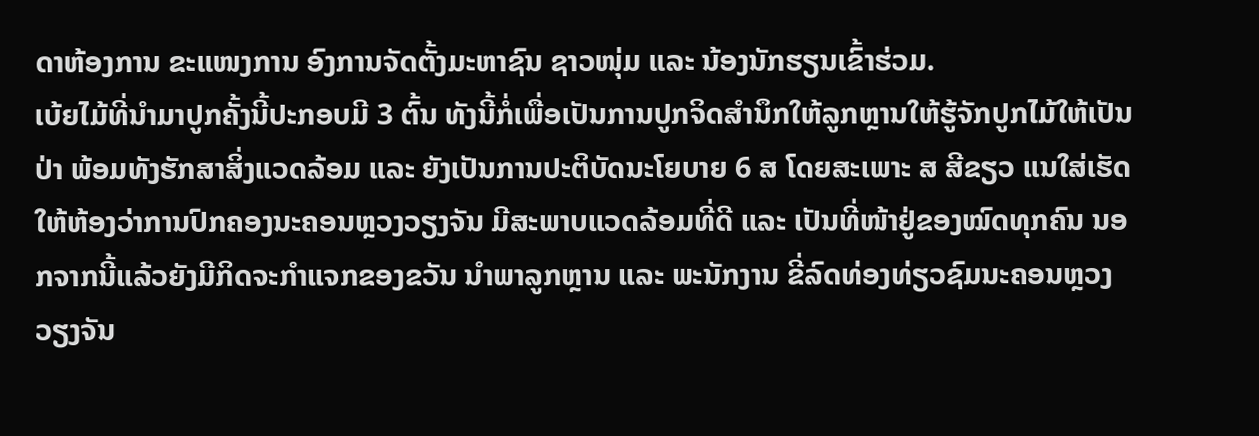ດາຫ້ອງການ ຂະແໜງການ ອົງການຈັດຕັ້ງມະຫາຊົນ ຊາວໜຸ່ມ ແລະ ນ້ອງນັກຮຽນເຂົ້າຮ່ວມ.
ເບ້ຍໄມ້ທີ່ນຳມາປູກຄັ້ງນີ້ປະກອບມີ 3 ຕົ້ນ ທັງນີ້ກໍ່ເພື່ອເປັນການປູກຈິດສຳນຶກໃຫ້ລູກຫຼານໃຫ້ຮູ້ຈັກປູກໄມ້ໃຫ້ເປັນປ່າ ພ້ອມທັງຮັກສາສິ່ງແວດລ້ອມ ແລະ ຍັງເປັນການປະຕິບັດນະໂຍບາຍ 6 ສ ໂດຍສະເພາະ ສ ສີຂຽວ ແນໃສ່ເຮັດໃຫ້ຫ້ອງວ່າການປົກຄອງນະຄອນຫຼວງວຽງຈັນ ມີສະພາບແວດລ້ອມທີ່ດີ ແລະ ເປັນທີ່ໜ້າຢູ່ຂອງໝົດທຸກຄົນ ນອກຈາກນີ້ແລ້ວຍັງມີກິດຈະກຳແຈກຂອງຂວັນ ນຳພາລູກຫຼານ ແລະ ພະນັກງານ ຂີ່ລົດທ່ອງທ່ຽວຊົມນະຄອນຫຼວງວຽງຈັນ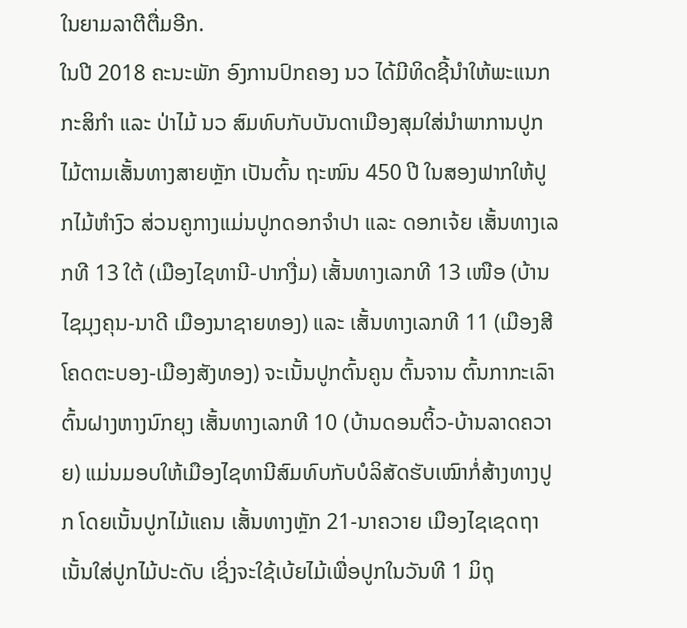ໃນຍາມລາຕີຕື່ມອີກ.
ໃນປີ 2018 ຄະນະພັກ ອົງການປົກຄອງ ນວ ໄດ້ມີທິດຊີ້ນຳໃຫ້ພະແນກກະສິກຳ ແລະ ປ່າໄມ້ ນວ ສົມທົບກັບບັນດາເມືອງສຸມໃສ່ນຳພາການປູກໄມ້ຕາມເສັ້ນທາງສາຍຫຼັກ ເປັນຕົ້ນ ຖະໜົນ 450 ປີ ໃນສອງຟາກໃຫ້ປູກໄມ້ຫຳງົວ ສ່ວນຄູກາງແມ່ນປູກດອກຈຳປາ ແລະ ດອກເຈ້ຍ ເສັ້ນທາງເລກທີ 13 ໃຕ້ (ເມືອງໄຊທານີ-ປາກງື່ມ) ເສັ້ນທາງເລກທີ 13 ເໜືອ (ບ້ານໄຊມຸງຄຸນ-ນາດີ ເມືອງນາຊາຍທອງ) ແລະ ເສັ້ນທາງເລກທີ 11 (ເມືອງສີໂຄດຕະບອງ-ເມືອງສັງທອງ) ຈະເນັ້ນປູກຕົ້ນຄູນ ຕົ້ນຈານ ຕົ້ນກາກະເລົາ ຕົ້ນຝາງຫາງນົກຍຸງ ເສັ້ນທາງເລກທີ 10 (ບ້ານດອນຕິ້ວ-ບ້ານລາດຄວາຍ) ແມ່ນມອບໃຫ້ເມືອງໄຊທານີສົມທົບກັບບໍລິສັດຮັບເໝົາກໍ່ສ້າງທາງປູກ ໂດຍເນັ້ນປູກໄມ້ແຄນ ເສັ້ນທາງຫຼັກ 21-ນາຄວາຍ ເມືອງໄຊເຊດຖາ ເນັ້ນໃສ່ປູກໄມ້ປະດັບ ເຊິ່ງຈະໃຊ້ເບ້ຍໄມ້ເພື່ອປູກໃນວັນທີ 1 ມິຖຸ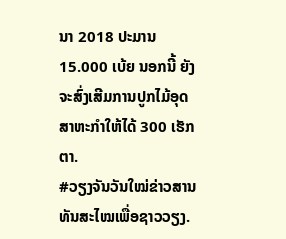ນາ 2018 ປະມານ 15.000 ເບ້ຍ ນອກນີ້ ຍັງຈະສົ່ງເສີມການປູກໄມ້ອຸດສາຫະກຳໃຫ້ໄດ້ 300 ເຮັກຕາ.
#ວຽງຈັນວັນໃໝ່ຂ່າວສານທັນສະໄໝເພື່ອຊາວວຽງ.